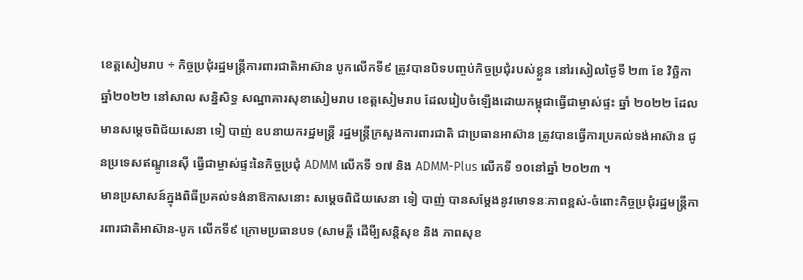ខេត្តសៀមរាប ÷ កិច្ចប្រជុំរដ្ឋមន្ត្រីការពារជាតិអាស៊ាន បូកលើកទី៩ ត្រូវបានបិទបញ្ចប់កិច្ចប្រជុំរបស់ខ្លួន នៅរសៀលថ្ងៃទី ២៣ ខែ វិច្ឆិកា ឆ្នាំ២០២២ នៅសាល សន្និសិទ្ធ សណ្ឋាគារសុខាសៀមរាប ខេត្តសៀមរាប ដែលរៀបចំឡើងដោយកម្ពុជាធ្វើជាម្ចាស់ផ្ទះ ឆ្នាំ ២០២២ ដែលមានសម្តេចពិជ័យសេនា ទៀ បាញ់ ឧបនាយករដ្ឋមន្ត្រី រដ្ឋមន្ត្រីក្រសួងការពារជាតិ ជាប្រធានអាស៊ាន ត្រូវបានធ្វើការប្រគល់ទង់អាស៊ាន ជូនប្រទេសឥណ្ឌូនេស៊ី ធ្វើជាម្ចាស់ផ្ទះនៃកិច្ចប្រជុំ ADMM លើកទី ១៧ និង ADMM-Plus លើកទី ១០នៅឆ្នាំ ២០២៣ ។
មានប្រសាសន៍ក្នុងពិធីប្រគល់ទង់នាឱកាសនោះ សម្តេចពិជ័យសេនា ទៀ បាញ់ បានសម្តែងនូវមោទនៈភាពខ្ពស់-ចំពោះកិច្ចប្រជុំរដ្ឋមន្ត្រីការពារជាតិអាស៊ាន-បូក លើកទី៩ ក្រោមប្រធានបទ (សាមគ្គី ដើមី្បសន្តិសុខ និង ភាពសុខ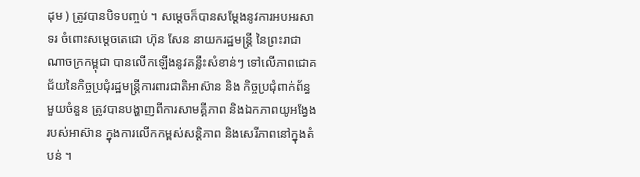ដុម ) ត្រូវបានបិទបញ្ចប់ ។ សម្តេចក៏បានសម្តែងនូវការអបអរសាទរ ចំពោះសម្តេចតេជោ ហ៊ុន សែន នាយករដ្ឋមន្ត្រី នៃព្រះរាជាណាចក្រកម្ពុជា បានលើកឡើងនូវគន្លឹះសំខាន់ៗ ទៅលើភាពជោគ ជ័យនៃកិច្ចប្រជុំរដ្ឋមន្ត្រីការពារជាតិអាស៊ាន និង កិច្ចប្រជុំពាក់ព័ន្ធមួយចំនួន ត្រូវបានបង្ហាញពីការសាមគ្គីភាព និងឯកភាពយូអង្វែងរបស់អាស៊ាន ក្នុងការលើកកម្ពស់សន្តិភាព និងសេរីភាពនៅក្នុងតំបន់ ។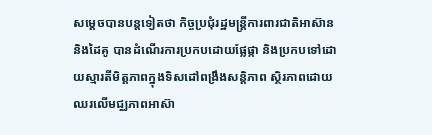សម្តេចបានបន្តទៀតថា កិច្ចប្រជុំរដ្ឋមន្ត្រីការពារជាតិអាស៊ាន និងដៃគូ បានដំណើរការប្រកបដោយផ្លែផ្កា និងប្រកបទៅដោយស្មារតីមិត្តភាពក្នុងទិសដៅពង្រឹងសន្តិភាព ស្ថិរភាពដោយឈរលើមជ្ឈភាពអាស៊ា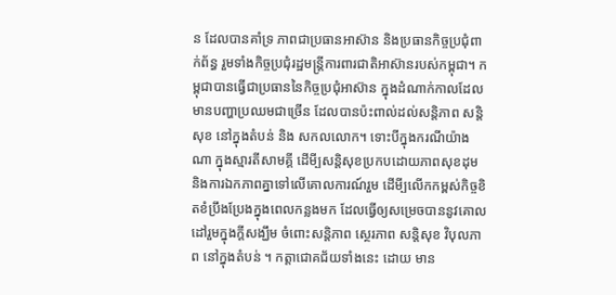ន ដែលបានគាំទ្រ ភាពជាប្រធានអាស៊ាន និងប្រធានកិច្ចប្រជុំពាក់ព័ន្ធ រួមទាំងកិច្ចប្រជុំរដ្ឋមន្ត្រីការពារជាតិអាស៊ានរបស់កម្ពុជា។ កម្ពុជាបានធ្វើជាប្រធាននៃកិច្ចប្រជុំអាស៊ាន ក្នុងដំណាក់កាលដែលមានបញ្ហាប្រឈមជាច្រើន ដែលបានប៉ះពាល់ដល់សន្តិភាព សន្តិសុខ នៅក្នុងតំបន់ និង សកលលោក។ ទោះបីក្នុងករណីយ៉ាងណា ក្នុងស្មារតីសាមគ្គី ដើមី្បសន្តិសុខប្រកបដោយភាពសុខដុម និងការឯកភាពគ្នាទៅលើគោលការណ៍រួម ដើមី្បលើកកម្ពស់កិច្ចខិតខំប្រឹងប្រែងក្នុងពេលកន្លងមក ដែលធ្វើឲ្យសម្រេចបាននូវគោល ដៅរួមក្នុងក្តីសង្ឃឹម ចំពោះសន្តិភាព ស្ថេរភាព សន្តិសុខ វិបុលភាព នៅក្នុងតំបន់ ។ កត្តាជោគជ័យទាំងនេះ ដោយ មាន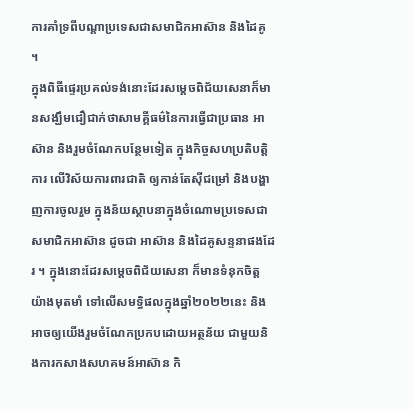ការគាំទ្រពីបណ្តាប្រទេសជាសមាជិកអាស៊ាន និងដៃគូ ។
ក្នុងពិធីផ្ទេរប្រគល់ទង់នោះដែរសម្តេចពិជ័យសេនាក៏មានសង្ឃឹមជឿជាក់ថាសាមគ្គីធម៌នៃការធ្វើជាប្រធាន អាស៊ាន និងរួមចំណែកបន្ថែមទៀត ក្នុងកិច្ចសហប្រតិបត្តិការ លើវិស័យការពារជាតិ ឲ្យកាន់តែស៊ីជម្រៅ និងបង្ហាញការចូលរួម ក្នុងន័យស្ថាបនាក្នុងចំណោមប្រទេសជាសមាជិកអាស៊ាន ដូចជា អាស៊ាន និងដៃគូសន្ទនាផងដែរ ។ ក្នុងនោះដែរសម្តេចពិជ័យសេនា ក៏មានទំនុកចិត្តយ៉ាងមុតមាំ ទៅលើសមទ្ធិផលក្នុងឆ្នាំ២០២២នេះ និង អាចឲ្យយើងរួមចំណែកប្រកបដោយអត្ថន័យ ជាមួយនិងការកសាងសហគមន៍អាស៊ាន កិ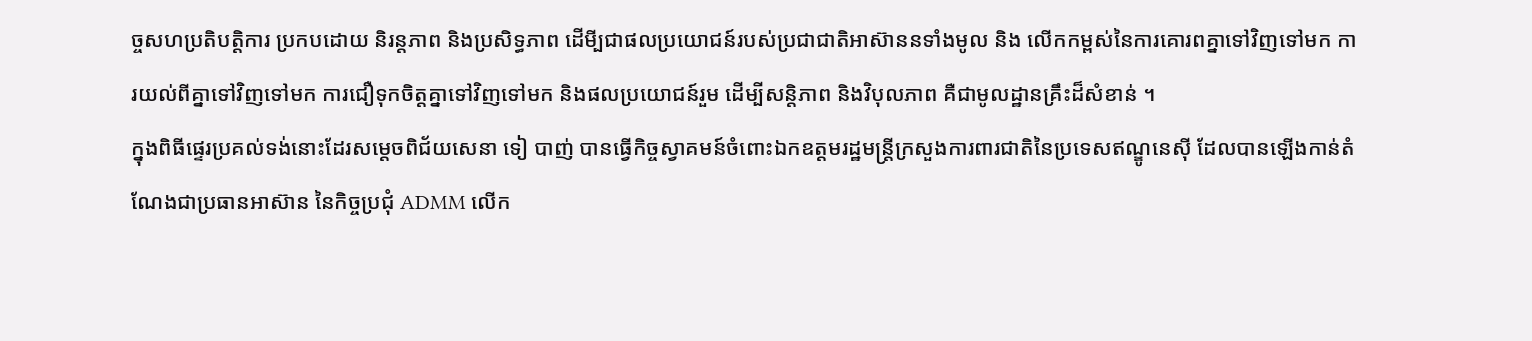ច្ចសហប្រតិបត្តិការ ប្រកបដោយ និរន្តភាព និងប្រសិទ្ធភាព ដើមី្បជាផលប្រយោជន៍របស់ប្រជាជាតិអាស៊ាននទាំងមូល និង លើកកម្ពស់នៃការគោរពគ្នាទៅវិញទៅមក ការយល់ពីគ្នាទៅវិញទៅមក ការជឿទុកចិត្តគ្នាទៅវិញទៅមក និងផលប្រយោជន៍រួម ដើម្បីសន្តិភាព និងវិបុលភាព គឺជាមូលដ្ឋានគ្រឹះដ៏សំខាន់ ។
ក្នុងពិធីផ្ទេរប្រគល់ទង់នោះដែរសម្តេចពិជ័យសេនា ទៀ បាញ់ បានធ្វើកិច្ចស្វាគមន៍ចំពោះឯកឧត្តមរដ្ឋមន្ត្រីក្រសួងការពារជាតិនៃប្រទេសឥណ្ឌូនេស៊ី ដែលបានឡើងកាន់តំណែងជាប្រធានអាស៊ាន នៃកិច្ចប្រជុំ ADMM លើក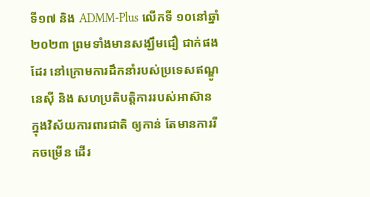ទី១៧ និង ADMM-Plus លើកទី ១០នៅឆ្នាំ ២០២៣ ព្រមទាំងមានសង្ឃឹមជឿ ជាក់ផងដែរ នៅក្រោមការដឹកនាំរបស់ប្រទេសឥណ្ឌូនេស៊ី និង សហប្រតិបត្តិការរបស់អាស៊ាន ក្នុងវិស័យការពារជាតិ ឲ្យកាន់ តែមានការរីកចម្រើន ដើរ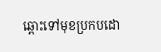ឆ្ពោះទៅមុខប្រកបដោ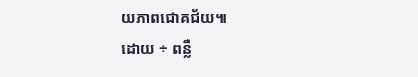យភាពជោគជ័យ៕
ដោយ ÷ ពន្លឺ